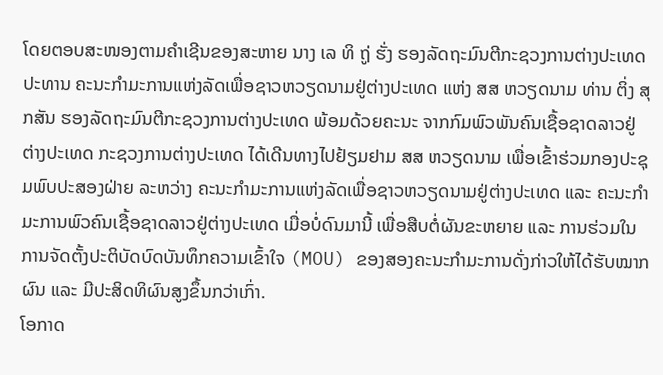ໂດຍຕອບສະໜອງຕາມຄໍາເຊີນຂອງສະຫາຍ ນາງ ເລ ທິ ຖູ່ ຮັ່ງ ຮອງລັດຖະມົນຕີກະຊວງການຕ່າງປະເທດ ປະທານ ຄະນະກຳມະການແຫ່ງລັດເພື່ອຊາວຫວຽດນາມຢູ່ຕ່າງປະເທດ ແຫ່ງ ສສ ຫວຽດນາມ ທ່ານ ຕິ່ງ ສຸກສັນ ຮອງລັດຖະມົນຕີກະຊວງການຕ່າງປະເທດ ພ້ອມດ້ວຍຄະນະ ຈາກກົມພົວພັນຄົນເຊື້ອຊາດລາວຢູ່ຕ່າງປະເທດ ກະຊວງການຕ່າງປະເທດ ໄດ້ເດີນທາງໄປຢ້ຽມຢາມ ສສ ຫວຽດນາມ ເພື່ອເຂົ້າຮ່ວມກອງປະຊຸມພົບປະສອງຝ່າຍ ລະຫວ່າງ ຄະນະກຳມະການແຫ່ງລັດເພື່ອຊາວຫວຽດນາມຢູ່ຕ່າງປະເທດ ແລະ ຄະນະກຳມະການພົວຄົນເຊື້ອຊາດລາວຢູ່ຕ່າງປະເທດ ເມື່ອບໍ່ດົນມານີ້ ເພື່ອສືບຕໍ່ຜັນຂະຫຍາຍ ແລະ ການຮ່ວມໃນການຈັດຕັ້ງປະຕິບັດບົດບັນທຶກຄວາມເຂົ້າໃຈ (MOU) ຂອງສອງຄະນະກຳມະການດັ່ງກ່າວໃຫ້ໄດ້ຮັບໝາກຜົນ ແລະ ມີປະສິດທິຜົນສູງຂຶ້ນກວ່າເກົ່າ.
ໂອກາດ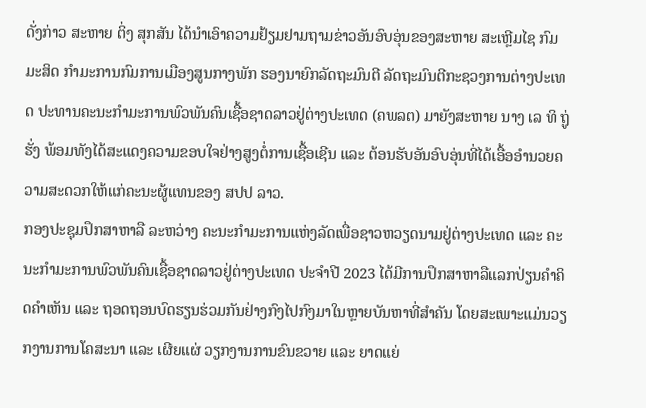ດັ່ງກ່າວ ສະຫາຍ ຕິ່ງ ສຸກສັນ ໄດ້ນໍາເອົາຄວາມຢ້ຽມຢາມຖາມຂ່າວອັນອົບອຸ່ນຂອງສະຫາຍ ສະເຫຼີມໄຊ ກົມມະສິດ ກໍາມະການກົມການເມືອງສູນກາງພັກ ຮອງນາຍົກລັດຖະມົນຕີ ລັດຖະມົນຕີກະຊວງການຕ່າງປະເທດ ປະທານຄະນະກໍາມະການພົວພັນຄົນເຊື້ອຊາດລາວຢູ່ຕ່າງປະເທດ (ຄພລຕ) ມາຍັງສະຫາຍ ນາງ ເລ ທິ ຖູ່ ຮັ່ງ ພ້ອມທັງໄດ້ສະແດງຄວາມຂອບໃຈຢ່າງສູງຕໍ່ການເຊື້ອເຊີນ ແລະ ຕ້ອນຮັບອັນອົບອຸ່ນທີ່ໄດ້ເອື້ອອຳນວຍຄວາມສະດວກໃຫ້ແກ່ຄະນະຜູ້ແທນຂອງ ສປປ ລາວ.
ກອງປະຊຸມປຶກສາຫາລື ລະຫວ່າງ ຄະນະກຳມະການແຫ່ງລັດເພື່ອຊາວຫວຽດນາມຢູ່ຕ່າງປະເທດ ແລະ ຄະນະກຳມະການພົວພັນຄົນເຊື້ອຊາດລາວຢູ່ຕ່າງປະເທດ ປະຈຳປີ 2023 ໄດ້ມີການປຶກສາຫາລືແລກປ່ຽນຄຳຄິດຄຳເຫັນ ແລະ ຖອດຖອນບົດຮຽນຮ່ວມກັນຢ່າງກົງໄປກົງມາໃນຫຼາຍບັນຫາທີ່ສຳຄັນ ໂດຍສະເພາະແມ່ນວຽກງານການໂຄສະນາ ແລະ ເຜີຍແຜ່ ວຽກງານການຂົນຂວາຍ ແລະ ຍາດແຍ່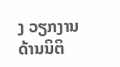ງ ວຽກງານດ້ານນິຕິ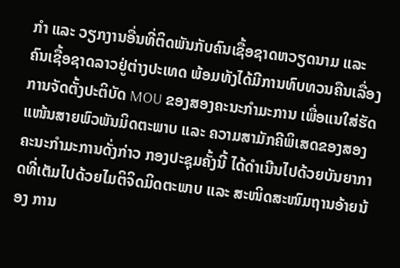ກຳ ແລະ ວຽກງານອື່ນທີ່ຕິດພັນກັບຄົນເຊື້ອຊາດຫວຽດນາມ ແລະ ຄົນເຊື້ອຊາດລາວຢູ່ຕ່າງປະເທດ ພ້ອມທັງໄດ້ມີການທົບທວນຄືນເລື່ອງການຈັດຕັ້ງປະຕິບັດ MOU ຂອງສອງຄະນະກໍາມະການ ເພື່ອແນໃສ່ຮັດແໜ້ນສາຍພົວພັນມິດຕະພາບ ແລະ ຄວາມສາມັກຄີພິເສດຂອງສອງ ຄະນະກຳມະການດັ່ງກ່າວ ກອງປະຊຸມຄັ້ງນີ້ ໄດ້ດຳເນີນໄປດ້ວຍບັນຍາກາດທີ່ເຕັມໄປດ້ວຍໄມຕິຈິດມິດຕະພາບ ແລະ ສະໜິດສະໜົມຖານອ້າຍນ້ອງ ການ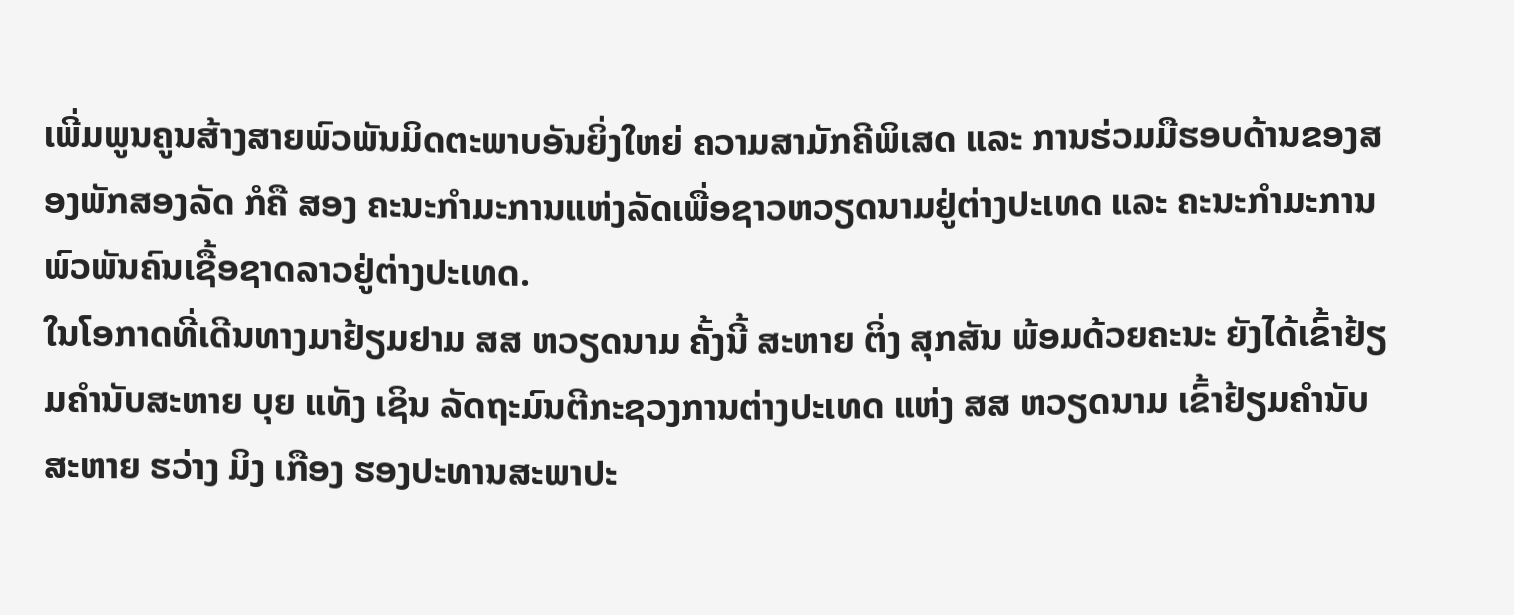ເພີ່ມພູນຄູນສ້າງສາຍພົວພັນມິດຕະພາບອັນຍິ່ງໃຫຍ່ ຄວາມສາມັກຄີພິເສດ ແລະ ການຮ່ວມມືຮອບດ້ານຂອງສອງພັກສອງລັດ ກໍຄື ສອງ ຄະນະກຳມະການແຫ່ງລັດເພື່ອຊາວຫວຽດນາມຢູ່ຕ່າງປະເທດ ແລະ ຄະນະກຳມະການພົວພັນຄົນເຊື້ອຊາດລາວຢູ່ຕ່າງປະເທດ.
ໃນໂອກາດທີ່ເດີນທາງມາຢ້ຽມຢາມ ສສ ຫວຽດນາມ ຄັ້ງນີ້ ສະຫາຍ ຕິ່ງ ສຸກສັນ ພ້ອມດ້ວຍຄະນະ ຍັງໄດ້ເຂົ້າຢ້ຽມຄຳນັບສະຫາຍ ບຸຍ ແທັງ ເຊິນ ລັດຖະມົນຕີກະຊວງການຕ່າງປະເທດ ແຫ່ງ ສສ ຫວຽດນາມ ເຂົ້າຢ້ຽມຄຳນັບສະຫາຍ ຮວ່າງ ມິງ ເກືອງ ຮອງປະທານສະພາປະ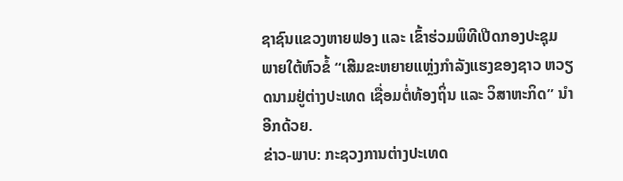ຊາຊົນແຂວງຫາຍຟອງ ແລະ ເຂົ້າຮ່ວມພິທີເປີດກອງປະຊຸມພາຍໃຕ້ຫົວຂໍ້ “ເສີມຂະຫຍາຍແຫຼ່ງກຳລັງແຮງຂອງຊາວ ຫວຽດນາມຢູ່ຕ່າງປະເທດ ເຊື່ອມຕໍ່ທ້ອງຖິ່ນ ແລະ ວິສາຫະກິດ” ນຳອີກດ້ວຍ.
ຂ່າວ-ພາບ: ກະຊວງການຕ່າງປະເທດ